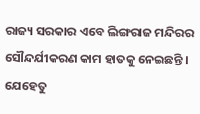ରାଜ୍ୟ ସରକାର ଏବେ ଲିଙ୍ଗରାଜ ମନ୍ଦିରର ସୌନ୍ଦର୍ଯୀକରଣ କାମ ହାତକୁ ନେଇଛନ୍ତି । ଯେହେତୁ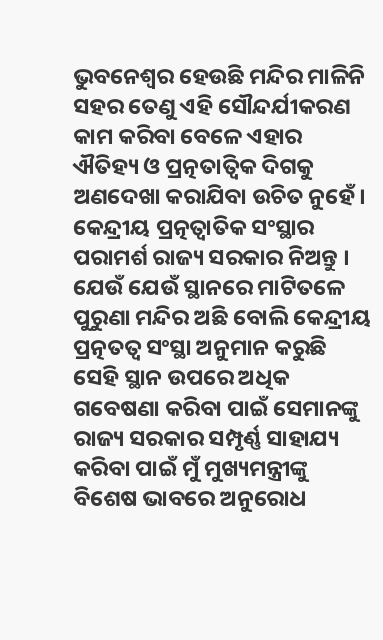ଭୁବନେଶ୍ୱର ହେଉଛି ମନ୍ଦିର ମାଳିନି ସହର ତେଣୁ ଏହି ସୌନ୍ଦର୍ଯୀକରଣ କାମ କରିବା ବେଳେ ଏହାର ଐତିହ୍ୟ ଓ ପ୍ରତ୍ନତାତ୍ୱିକ ଦିଗକୁ ଅଣଦେଖା କରାଯିବା ଉଚିତ ନୁହେଁ। କେନ୍ଦ୍ରୀୟ ପ୍ରତ୍ନତ୍ୱାତିକ ସଂସ୍ଥାର ପରାମର୍ଶ ରାଜ୍ୟ ସରକାର ନିଅନ୍ତୁ ।
ଯେଉଁ ଯେଉଁ ସ୍ଥାନରେ ମାଟିତଳେ ପୁରୁଣା ମନ୍ଦିର ଅଛି ବୋଲି କେନ୍ଦ୍ରୀୟ ପ୍ରତ୍ନତତ୍ୱ ସଂସ୍ଥା ଅନୁମାନ କରୁଛି ସେହି ସ୍ଥାନ ଉପରେ ଅଧିକ ଗବେଷଣା କରିବା ପାଇଁ ସେମାନଙ୍କୁ ରାଜ୍ୟ ସରକାର ସମ୍ପୃର୍ଣ୍ଣ ସାହାଯ୍ୟ କରିବା ପାଇଁ ମୁଁ ମୁଖ୍ୟମନ୍ତ୍ରୀଙ୍କୁ ବିଶେଷ ଭାବରେ ଅନୁରୋଧ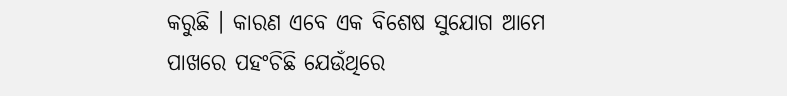କରୁଛି । କାରଣ ଏବେ ଏକ ବିଶେଷ ସୁଯୋଗ ଆମେ ପାଖରେ ପହଂଚିଛି ଯେଉଁଥିରେ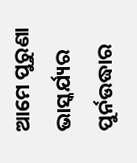ଆମେ ପୁରୁଣା ଭାସ୍କର୍ଯ୍ୟର ପୁର୍ନଉଦ୍ଧାର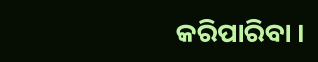କରିପାରିବା ।